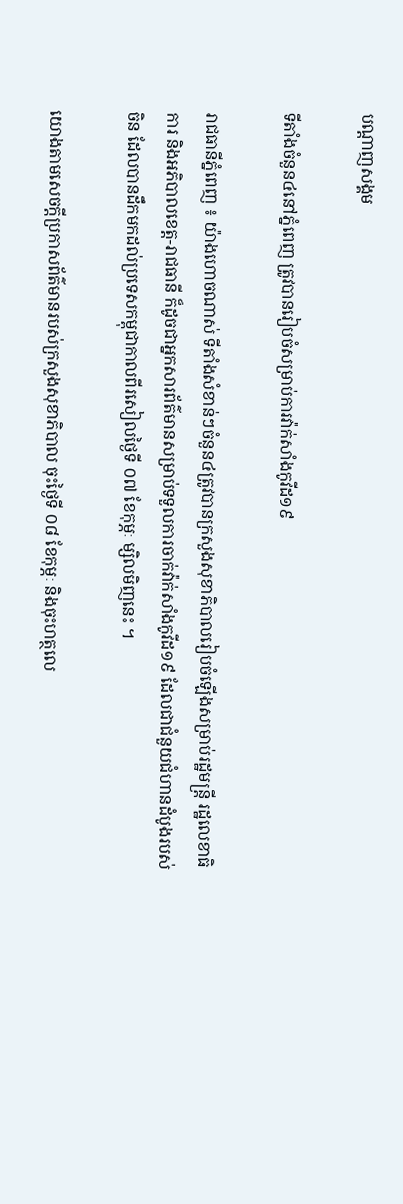បណ្តាញសង្គម

ទីតាំងចំនួន៤នៅភ្នំពេញ ត្រូវបានរៀបចំសម្រាប់ការវ៉ាក់សាំងកូវីដ១៩

រាជធានីភ្នំពេញ ៖ យ៉ាងហោចណាស់ ទីតាំងសំខាន់ៗចំនួន៤ត្រូវបានក្រសួងសុខាភិបាលរៀបចំឡើងសម្រាប់រដ្ឋមន្ត្រី រដ្ឋលេខាធិការ និងអភិបាលខេត្ត-រាជធានី ក៏ដូចជាអ្នកសារព័ត៌មានសម្រាប់ទទួលការចាក់វ៉ាក់សាំងកូវីដ១៩ ដែលជាជំនួយជំហានដំបូងរបស់ចិន ដែលបានដឹកមកដល់ប្រទេសកម្ពុជាកាលពីរសៀលថ្ងៃទី ០៧ ខែកុម្ភៈ ម្សិលមិញនេះ ។

យោងតាមសេចក្តីប្រកាសព័ត៌មានរបស់ក្រសួងសុខាភិបាល ចុះថ្ងៃទី ០៨ ខែកុម្ភៈ និងចុះហត្ថលេ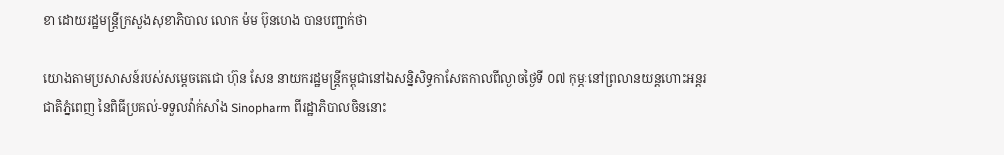ខា ដោយរដ្ឋមន្ត្រីក្រសួងសុខាភិបាល លោក ម៉ម ប៊ុនហេង បានបញ្ជាក់ថា

យោងតាមប្រសាសន៍របស់សម្តេចតេជោ ហ៊ុន សែន នាយករដ្ឋមន្ត្រីកម្ពុជានៅឯសន្និសិទ្ធកាសែតកាលពីល្ងាចថ្ងៃទី ០៧ កុម្ភៈនៅព្រលានយន្តហោះអន្តរជាតិភ្នំពេញ នៃពិធីប្រគល់-ទទួលវ៉ាក់សាំង Sinopharm ពីរដ្ឋាភិបាលចិននោះ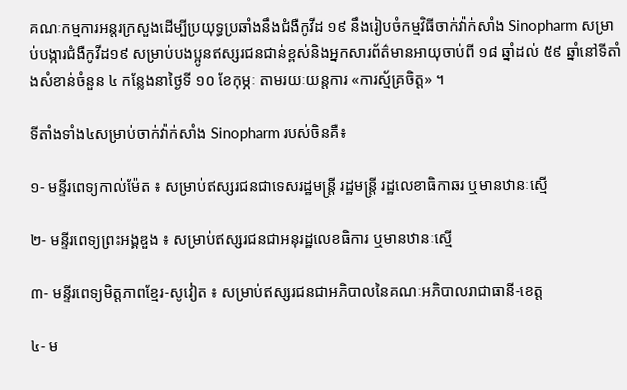គណៈកម្មការអន្តរក្រសួងដើម្បីប្រយុទ្ធប្រឆាំងនឹងជំងឺកូវីដ ១៩ នឹងរៀបចំកម្មវិធីចាក់វ៉ាក់សាំង Sinopharm សម្រាប់បង្ការជំងឺកូវីដ១៩ សម្រាប់បងប្អូនឥស្សរជនជាន់ខ្ពស់និងអ្នកសារព័ត៌មានអាយុចាប់ពី ១៨ ឆ្នាំដល់ ៥៩ ឆ្នាំនៅទីតាំងសំខាន់ចំនួន ៤ កន្លែងនាថ្ងៃទី ១០ ខែកុម្ភៈ តាមរយៈយន្តការ «ការស្ម័គ្រចិត្ត» ។

ទីតាំងទាំង៤សម្រាប់ចាក់វ៉ាក់សាំង Sinopharm របស់ចិនគឺ៖

១- មន្ទីរពេទ្យកាល់ម៉ែត ៖ សម្រាប់ឥស្សរជនជាទេសរដ្ឋមន្ត្រី រដ្ឋមន្ត្រី រដ្ឋលេខាធិកាឆរ ឬមានឋានៈស្មើ

២- មន្ទីរពេទ្យព្រះអង្គឌួង ៖ សម្រាប់ឥស្សរជនជាអនុរដ្ឋលេខធិការ ឬមានឋានៈស្មើ

៣- មន្ទីរពេទ្យមិត្តភាពខ្មែរ-សូវៀត ៖ សម្រាប់ឥស្សរជនជាអភិបាលនៃគណៈអភិបាលរាជាធានី-ខេត្ត

៤- ម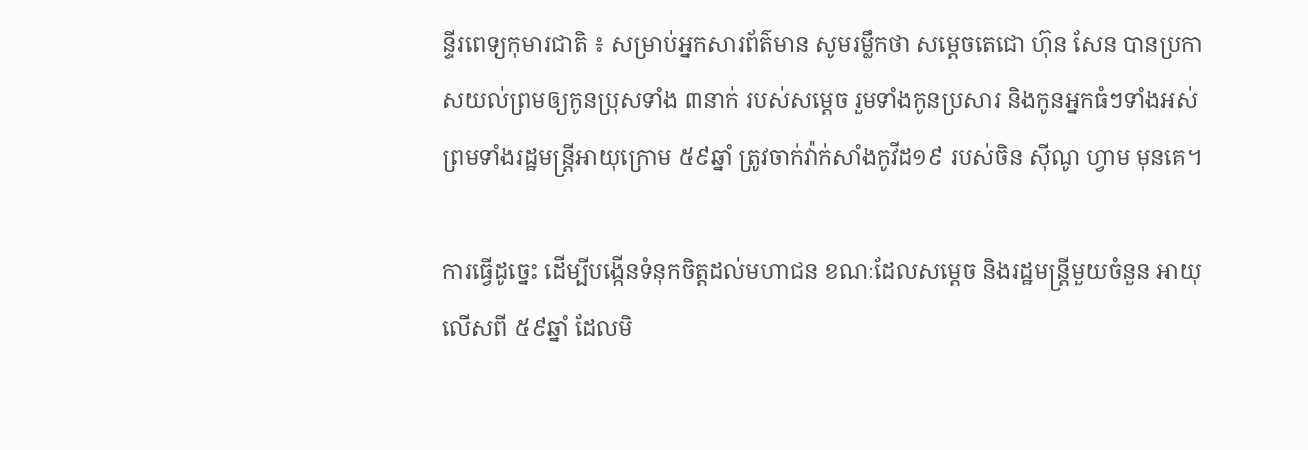ន្ទីរពេទ្យកុមារជាតិ ៖ សម្រាប់អ្នកសារព័ត៌មាន សូមរម្លឹកថា សម្តេចតេជោ ហ៊ុន សែន បានប្រកាសយល់ព្រមឲ្យកូនប្រុសទាំង ៣នាក់ របស់សម្តេច រួមទាំងកូនប្រសារ និងកូនអ្នកធំៗទាំងអស់ ព្រមទាំងរដ្ឋមន្ត្រីអាយុក្រោម ៥៩ឆ្នាំ ត្រូវចាក់វ៉ាក់សាំងកូវីដ១៩ របស់ចិន ស៊ីណូ ហ្វាម មុនគេ។

ការធ្វើដូច្នេះ ដើម្បីបង្កើនទំនុកចិត្តដល់មហាជន ខណៈដែលសម្តេច និងរដ្ឋមន្ត្រីមួយចំនួន អាយុលើសពី ៥៩ឆ្នាំ ដែលមិ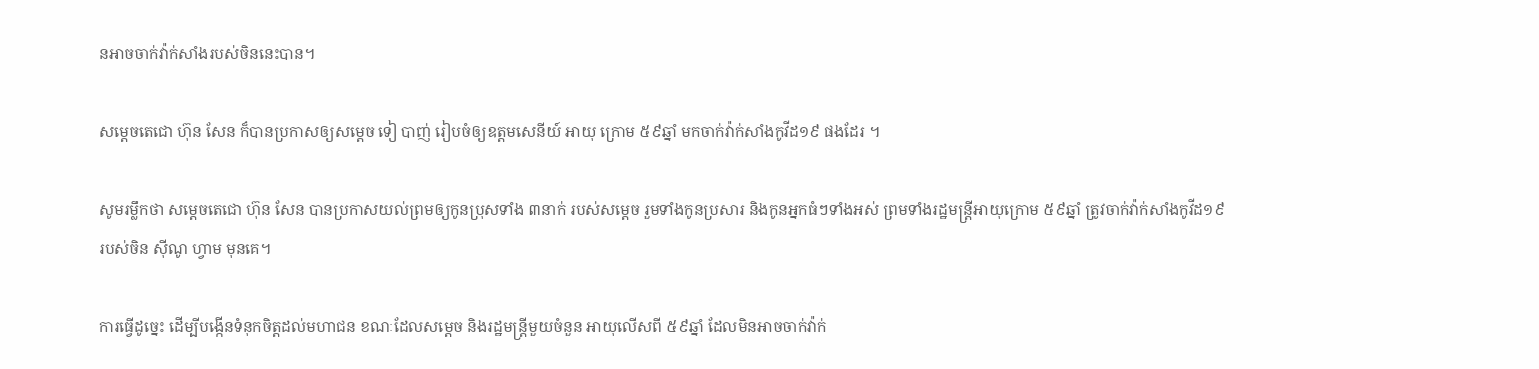នអាចចាក់វ៉ាក់សាំងរបស់ចិននេះបាន។

សម្តេចតេជោ ហ៊ុន សែន ក៏បានប្រកាសឲ្យសម្តេច ទៀ បាញ់ រៀបចំឲ្យឧត្តមសេនីយ៍ អាយុ ក្រោម ៥៩ឆ្នាំ មកចាក់វ៉ាក់សាំងកូវីដ១៩ ផងដែរ ។

សូមរម្លឹកថា សម្តេចតេជោ ហ៊ុន សែន បានប្រកាសយល់ព្រមឲ្យកូនប្រុសទាំង ៣នាក់ របស់សម្តេច រួមទាំងកូនប្រសារ និងកូនអ្នកធំៗទាំងអស់ ព្រមទាំងរដ្ឋមន្ត្រីអាយុក្រោម ៥៩ឆ្នាំ ត្រូវចាក់វ៉ាក់សាំងកូវីដ១៩ របស់ចិន ស៊ីណូ ហ្វាម មុនគេ។

ការធ្វើដូច្នេះ ដើម្បីបង្កើនទំនុកចិត្តដល់មហាជន ខណៈដែលសម្តេច និងរដ្ឋមន្ត្រីមួយចំនួន អាយុលើសពី ៥៩ឆ្នាំ ដែលមិនអាចចាក់វ៉ាក់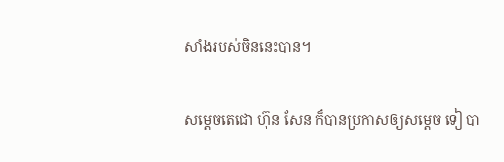សាំងរបស់ចិននេះបាន។

សម្តេចតេជោ ហ៊ុន សែន ក៏បានប្រកាសឲ្យសម្តេច ទៀ បា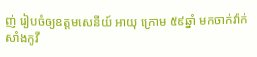ញ់ រៀបចំឲ្យឧត្តមសេនីយ៍ អាយុ ក្រោម ៥៩ឆ្នាំ មកចាក់វ៉ាក់សាំងកូវី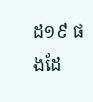ដ១៩ ផងដែ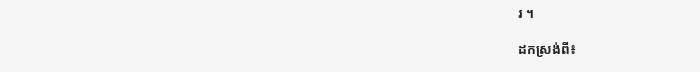រ ។

ដកស្រង់ពី៖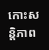កោះសន្តិភាព